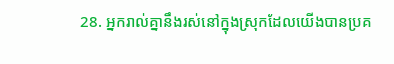28. អ្នករាល់គ្នានឹងរស់នៅក្នុងស្រុកដែលយើងបានប្រគ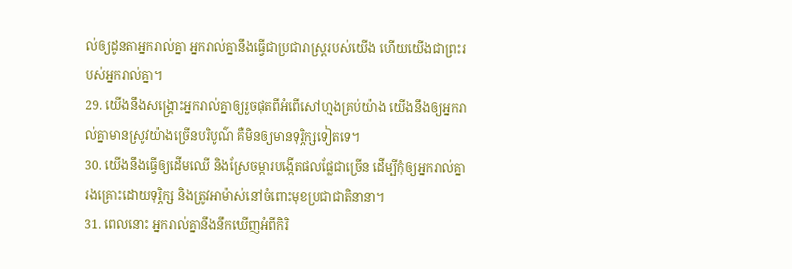ល់ឲ្យដូនតាអ្នករាល់គ្នា អ្នករាល់គ្នានឹងធ្វើជាប្រជារាស្ត្ររបស់យើង ហើយយើងជាព្រះរបស់អ្នករាល់គ្នា។
29. យើងនឹងសង្គ្រោះអ្នករាល់គ្នាឲ្យរួចផុតពីអំពើសៅហ្មងគ្រប់យ៉ាង យើងនឹងឲ្យអ្នករាល់គ្នាមានស្រូវយ៉ាងច្រើនបរិបូណ៌ គឺមិនឲ្យមានទុរ្ភិក្សទៀតទេ។
30. យើងនឹងធ្វើឲ្យដើមឈើ និងស្រែចម្ការបង្កើតផលផ្លែជាច្រើន ដើម្បីកុំឲ្យអ្នករាល់គ្នារងគ្រោះដោយទុរ្ភិក្ស និងត្រូវអាម៉ាស់នៅចំពោះមុខប្រជាជាតិនានា។
31. ពេលនោះ អ្នករាល់គ្នានឹងនឹកឃើញអំពីកិរិ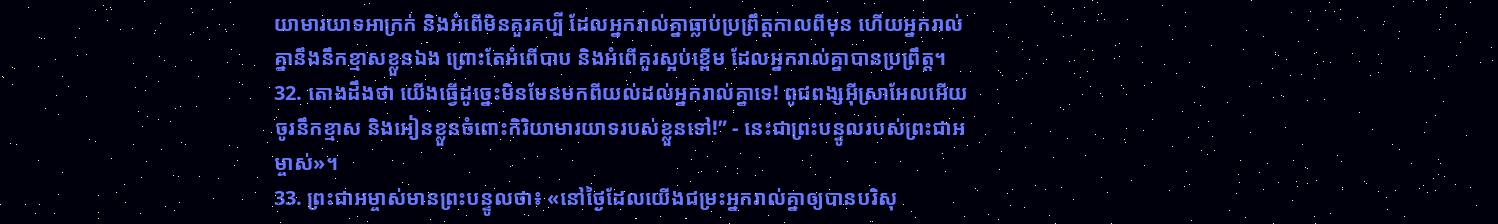យាមារយាទអាក្រក់ និងអំពើមិនគួរគប្បី ដែលអ្នករាល់គ្នាធ្លាប់ប្រព្រឹត្តកាលពីមុន ហើយអ្នករាល់គ្នានឹងនឹកខ្មាសខ្លួនឯង ព្រោះតែអំពើបាប និងអំពើគួរស្អប់ខ្ពើម ដែលអ្នករាល់គ្នាបានប្រព្រឹត្ត។
32. តោងដឹងថា យើងធ្វើដូច្នេះមិនមែនមកពីយល់ដល់អ្នករាល់គ្នាទេ! ពូជពង្សអ៊ីស្រាអែលអើយ ចូរនឹកខ្មាស និងអៀនខ្លួនចំពោះកិរិយាមារយាទរបស់ខ្លួនទៅ!” - នេះជាព្រះបន្ទូលរបស់ព្រះជាអម្ចាស់»។
33. ព្រះជាអម្ចាស់មានព្រះបន្ទូលថា៖ «នៅថ្ងៃដែលយើងជម្រះអ្នករាល់គ្នាឲ្យបានបរិសុ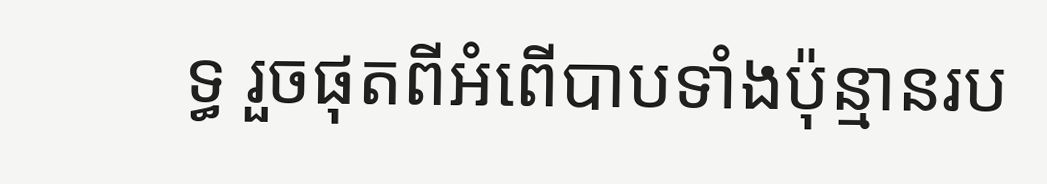ទ្ធ រួចផុតពីអំពើបាបទាំងប៉ុន្មានរប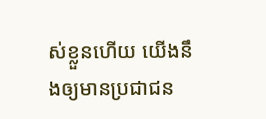ស់ខ្លួនហើយ យើងនឹងឲ្យមានប្រជាជន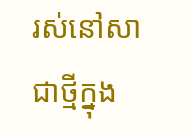រស់នៅសាជាថ្មីក្នុង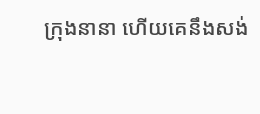ក្រុងនានា ហើយគេនឹងសង់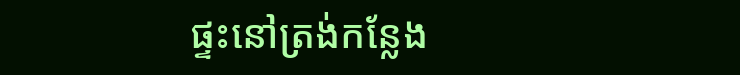ផ្ទះនៅត្រង់កន្លែង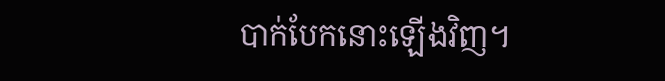បាក់បែកនោះឡើងវិញ។